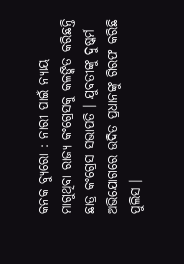କନକ ବ୍ୟୁରୋ : ନାରୀ ପାଇଁ ନ୍ୟାୟ ମାଗୁଥିବା ରାଜ୍ୟ କଂଗ୍ରେସକୁ କଳଙ୍କିତ କରିଛନ୍ତି ଛାତ୍ର କଂଗ୍ରେସ ସଭାପତି । ଯୁବତୀଙ୍କୁ ଦୁଷ୍କର୍ମ ଅଭିଯୋଗରେ ଉଦିତ ପ୍ରଧାନଙ୍କୁ ଗିରଫ କରିଛି ପୁଲିସ ।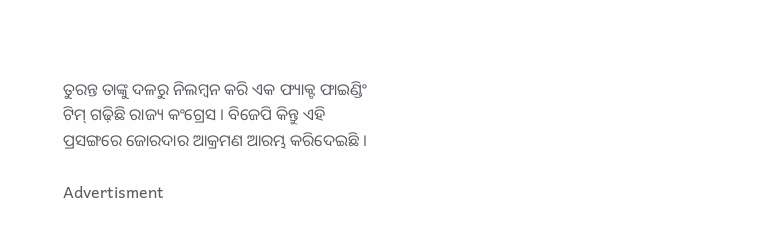ତୁରନ୍ତ ତାଙ୍କୁ ଦଳରୁ ନିଲମ୍ୱନ କରି ଏକ ଫ୍ୟାକ୍ଟ ଫାଇଣ୍ଡିଂ ଟିମ୍ ଗଢ଼ିଛି ରାଜ୍ୟ କଂଗ୍ରେସ । ବିଜେପି କିନ୍ତୁ ଏହି ପ୍ରସଙ୍ଗରେ ଜୋରଦାର ଆକ୍ରମଣ ଆରମ୍ଭ କରିଦେଇଛି ।

Advertisment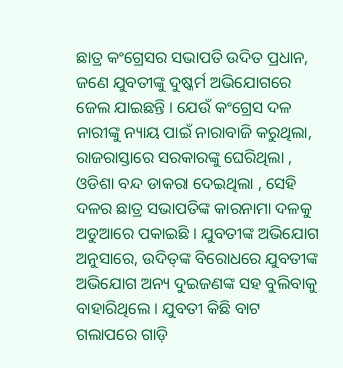ଛାତ୍ର କଂଗ୍ରେସର ସଭାପତି ଉଦିତ ପ୍ରଧାନ, ଜଣେ ଯୁବତୀଙ୍କୁ ଦୁଷ୍କର୍ମ ଅଭିଯୋଗରେ ଜେଲ ଯାଇଛନ୍ତି । ଯେଉଁ କଂଗ୍ରେସ ଦଳ ନାରୀଙ୍କୁ ନ୍ୟାୟ ପାଇଁ ନାରାବାଜି କରୁଥିଲା, ରାଜରାସ୍ତାରେ ସରକାରଙ୍କୁ ଘେରିଥିଲା , ଓଡିଶା ବନ୍ଦ ଡାକରା ଦେଇଥିଲା , ସେହି ଦଳର ଛାତ୍ର ସଭାପତିଙ୍କ କାରନାମା ଦଳକୁ ଅଡୁଆରେ ପକାଇଛି । ଯୁବତୀଙ୍କ ଅଭିଯୋଗ ଅନୁସାରେ, ଉଦିତ୍‌ଙ୍କ ବିରୋଧରେ ଯୁବତୀଙ୍କ ଅଭିଯୋଗ ଅନ୍ୟ ଦୁଇଜଣଙ୍କ ସହ ବୁଲିବାକୁ ବାହାରିଥିଲେ । ଯୁବତୀ କିଛି ବାଟ ଗଲାପରେ ଗାଡ଼ି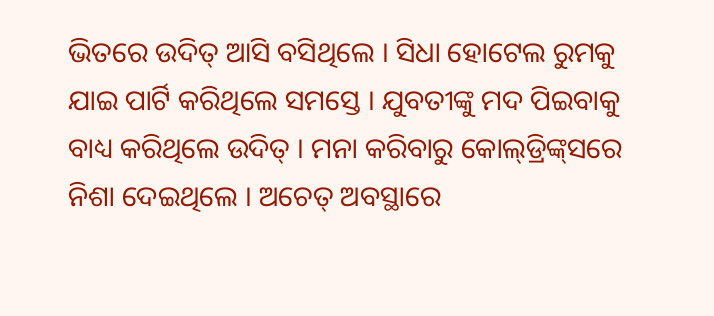ଭିତରେ ଉଦିତ୍‌ ଆସି ବସିଥିଲେ । ସିଧା ହୋଟେଲ ରୁମକୁ ଯାଇ ପାର୍ଟି କରିଥିଲେ ସମସ୍ତେ । ଯୁବତୀଙ୍କୁ ମଦ ପିଇବାକୁ ବାଧ୍ୟ କରିଥିଲେ ଉଦିତ୍‌ । ମନା କରିବାରୁ କୋଲ୍‌ଡ୍ରିଙ୍କ୍‌ସରେ ନିଶା ଦେଇଥିଲେ । ଅଚେତ୍ ଅବସ୍ଥାରେ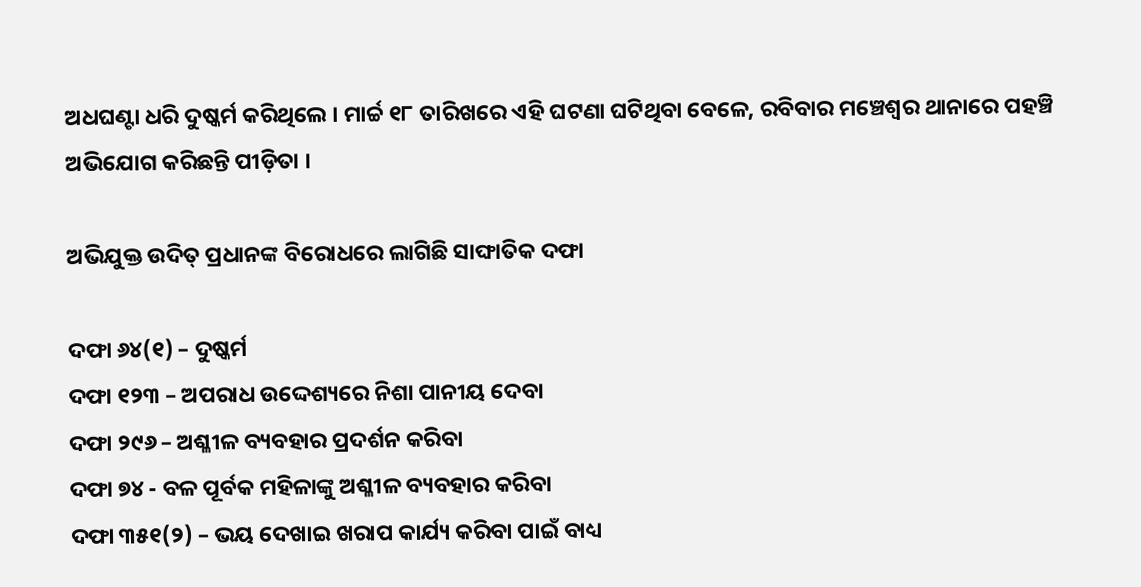ଅଧଘଣ୍ଟା ଧରି ଦୁଷ୍କର୍ମ କରିଥିଲେ । ମାର୍ଚ୍ଚ ୧୮ ତାରିଖରେ ଏହି ଘଟଣା ଘଟିଥିବା ବେଳେ, ରବିବାର ମଞ୍ଚେଶ୍ୱର ଥାନାରେ ପହଞ୍ଚି ଅଭିଯୋଗ କରିଛନ୍ତି ପୀଡ଼ିତା ।

ଅଭିଯୁକ୍ତ ଉଦିତ୍‌ ପ୍ରଧାନଙ୍କ ବିରୋଧରେ ଲାଗିଛି ସାଙ୍ଘାତିକ ଦଫା

ଦଫା ୬୪(୧) – ଦୁଷ୍କର୍ମ
ଦଫା ୧୨୩ – ଅପରାଧ ଉଦ୍ଦେଶ୍ୟରେ ନିଶା ପାନୀୟ ଦେବା
ଦଫା ୨୯୬ – ଅଶ୍ଳୀଳ ବ୍ୟବହାର ପ୍ରଦର୍ଶନ କରିବା
ଦଫା ୭୪ - ବଳ ପୂର୍ବକ ମହିଳାଙ୍କୁ ଅଶ୍ଳୀଳ ବ୍ୟବହାର କରିବା
ଦଫା ୩୫୧(୨) – ଭୟ ଦେଖାଇ ଖରାପ କାର୍ଯ୍ୟ କରିବା ପାଇଁ ବାଧ୍ୟ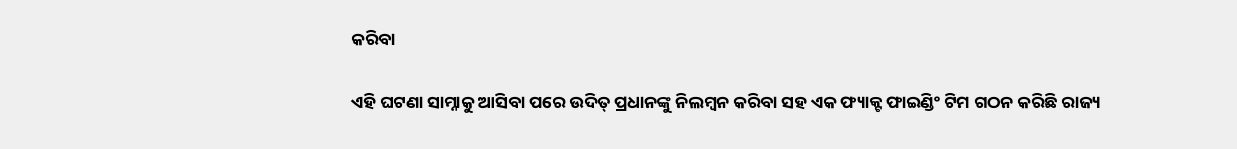କରିବା

ଏହି ଘଟଣା ସାମ୍ନାକୁ ଆସିବା ପରେ ଉଦିତ୍‌ ପ୍ରଧାନଙ୍କୁ ନିଲମ୍ୱନ କରିବା ସହ ଏକ ଫ୍ୟାକ୍ଟ ଫାଇଣ୍ଡିଂ ଟିମ ଗଠନ କରିଛି ରାଜ୍ୟ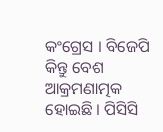କଂଗ୍ରେସ । ବିଜେପି କିନ୍ତୁ ବେଶ ଆକ୍ରମଣାତ୍ମକ ହୋଇଛି । ପିସିସି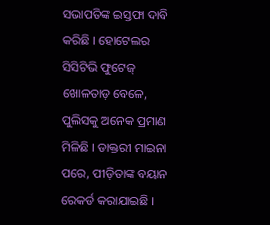ସଭାପତିଙ୍କ ଇସ୍ତଫା ଦାବି କରିଛି । ହୋଟେଲର ସିସିଟିଭି ଫୁଟେଜ୍‌ ଖୋଳତାଡ଼ ବେଳେ, ପୁଲିସକୁ ଅନେକ ପ୍ରମାଣ ମିଳିଛି । ଡାକ୍ତରୀ ମାଇନା ପରେ, ପୀଡ଼ିତାଙ୍କ ବୟାନ ରେକର୍ଡ କରାଯାଇଛି ।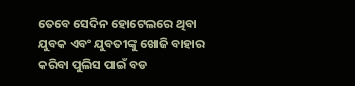ତେବେ ସେଦିନ ହୋଟେଲରେ ଥିବା ଯୁବକ ଏବଂ ଯୁବତୀଙ୍କୁ ଖୋଜି ବାହାର କରିବା ପୁଲିସ ପାଇଁ ବଡ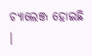ଚ୍ୟାଲେଞ୍ଜ ହୋଇଛି ।